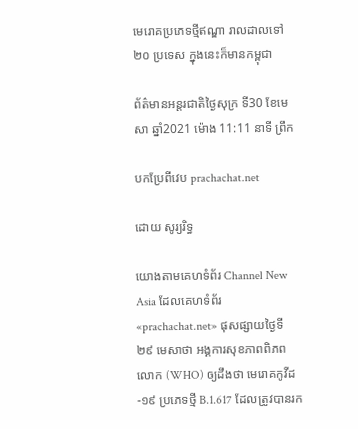មេរោគប្រភេទថ្មីឥណ្ឌា រាលដាលទៅ ២០ ប្រទេស ក្នុងនេះក៏មានកម្ពុជា

ព័ត៌មានអន្តរជាតិថ្ងៃសុក្រ ទី30 ខែមេសា ឆ្នាំ2021 ម៉ោង 11:11 នាទី ព្រឹក

បកប្រែពីវេប prachachat.net

ដោយ សូរ្យរិទ្ធ

យោងតាមគេហទំព័រ Channel New Asia ដែលគេហទំព័រ«prachachat.net» ផុសផ្សាយថ្ងៃទី ២៩ មេសាថា អង្គការសុខភាពពិភពលោក (WHO) ឲ្យដឹងថា មេរោគកូវីដ-១៩ ប្រភេទថ្មី B.1.617 ដែលត្រូវបានរក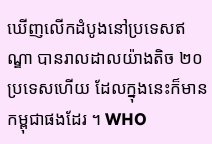ឃើញលើកដំបូងនៅប្រទេសឥណ្ឌា បានរាលដាលយ៉ាងតិច ២០ ប្រទេសហើយ ដែលក្នុងនេះក៏មានកម្ពុជាផងដែរ ។ WHO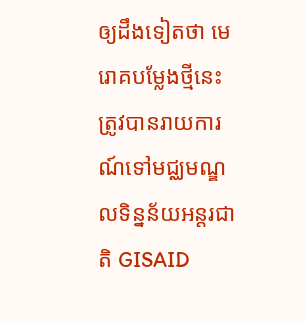ឲ្យដឹងទៀតថា មេរោគបម្លែងថ្មីនេះ ត្រូវបានរាយការណ៍ទៅមជ្ឈមណ្ឌលទិន្នន័យអន្តរជាតិ GISAID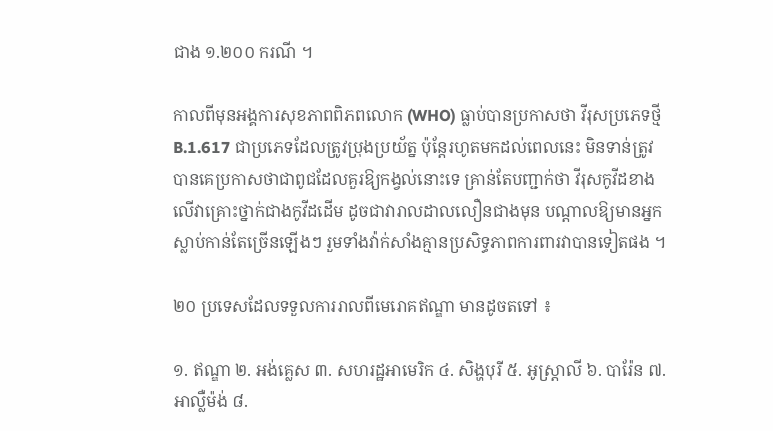ជាង ១.២០០ ករណី ។

កាលពីមុនអង្គការសុខភាពពិភពលោក (WHO) ធ្លាប់បានប្រកាសថា វីរុសប្រភេទថ្មី B.1.617 ជាប្រភេទដែលត្រូវប្រុងប្រយ័ត្ន ប៉ុន្តែរហូតមកដល់ពេលនេះ មិនទាន់ត្រូវបានគេប្រកាសថាជាពូជដែលគួរឱ្យកង្វល់នោះទេ គ្រាន់តែបញ្ជាក់ថា វីរុសកូវីដខាងលើវាគ្រោះថ្នាក់ជាងកូវីដដើម ដូចជាវារាលដាលលឿនជាងមុន បណ្តាលឱ្យមានអ្នកស្លាប់កាន់តែច្រើនឡើងៗ រួមទាំងវ៉ាក់សាំងគ្មានប្រសិទ្ធភាពការពារវាបានទៀតផង ។

២០ ប្រទេសដែលទទួលការរាលពីមេរោគឥណ្ឌា មានដូចតទៅ ៖

១. ឥណ្ឌា ២. អង់គ្លេស ៣. សហរដ្ឋអាមេរិក ៤. សិង្ហបុរី ៥. អូស្ត្រាលី ៦. បារ៉ែន ៧. អាល្លឺម៉ង់ ៨.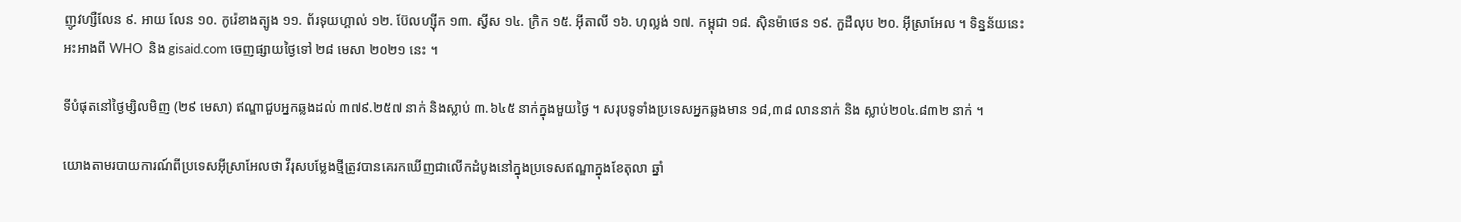ញូវហ្សឺលែន ៩. អាយ លែន ១០. កូរ៉េខាងត្បូង ១១. ព័រទុយហ្គាល់ ១២. ប៊ែលហ្ស៊ីក ១៣. ស្វីស ១៤. ក្រិក ១៥. អ៊ីតាលី ១៦. ហុល្លង់ ១៧. កម្ពុជា ១៨. ស៊ិនម៉ាថេន ១៩. កួដឺលុប ២០. អ៊ីស្រាអែល ។ ទិន្នន័យនេះអះអាងពី WHO  និង gisaid.com ចេញផ្សាយថ្ងៃទៅ ២៨ មេសា ២០២១ នេះ ។

ទីបំផុតនៅថ្ងៃម្សិលមិញ (២៩ មេសា) ឥណ្ឌាជួបអ្នកឆ្លងដល់ ៣៧៩.២៥៧ នាក់ និងស្លាប់ ៣.៦៤៥ នាក់ក្នុងមួយថ្ងៃ ។ សរុបទូទាំងប្រទេសអ្នកឆ្លងមាន ១៨,៣៨ លាននាក់ និង ស្លាប់២០៤.៨៣២ នាក់ ។

យោងតាមរបាយការណ៍ពីប្រទេសអ៊ីស្រាអែលថា វីរុសបម្លែងថ្មីត្រូវបានគេរកឃើញជាលើកដំបូងនៅក្នុងប្រទេសឥណ្ឌាក្នុងខែតុលា ឆ្នាំ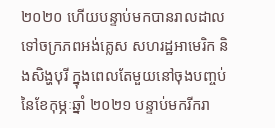២០២០ ហើយបន្ទាប់មកបានរាលដាលទៅចក្រភពអង់គ្លេស សហរដ្ឋអាមេរិក និងសិង្ហបុរី ក្នុងពេលតែមួយនៅចុងបញ្ចប់នៃខែកុម្ភៈឆ្នាំ ២០២១ បន្ទាប់មករីករា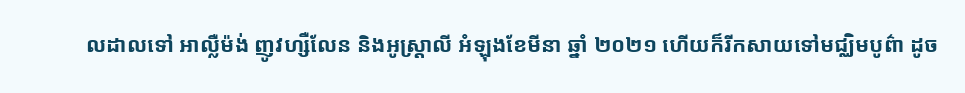លដាលទៅ អាល្លឺម៉ង់ ញូវហ្សឺលែន និងអូស្ត្រាលី អំឡុងខែមីនា ឆ្នាំ ២០២១ ហើយក៏រីកសាយទៅមជ្ឈិមបូព៌ា ដូច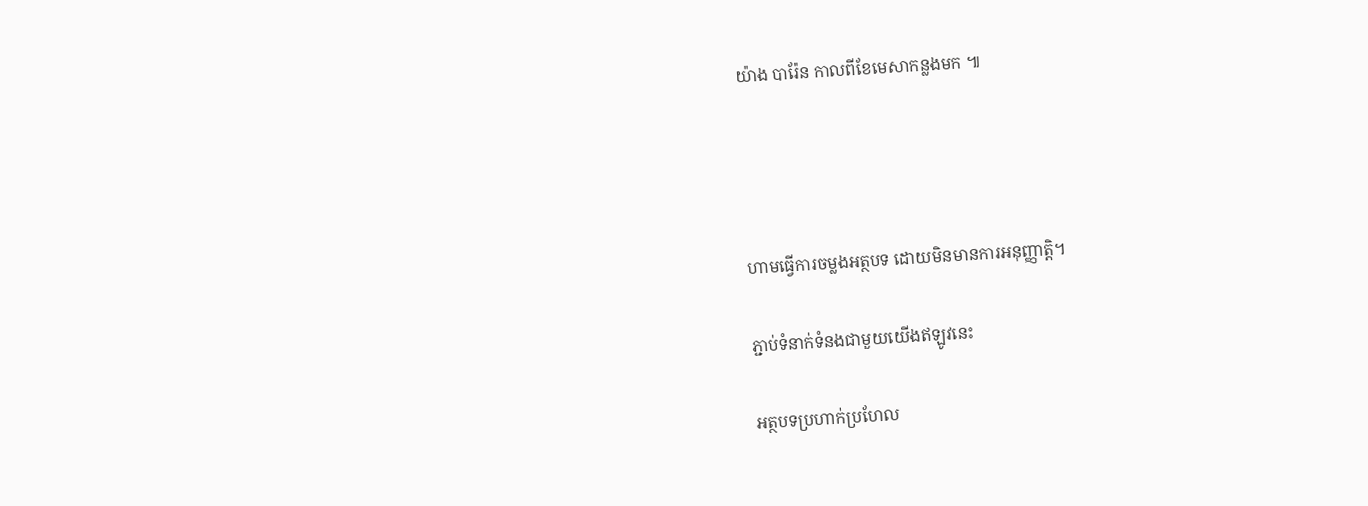យ៉ាង បារ៉ែន កាលពីខែមេសាកន្លងមក ៕




ហាមធ្វើការចម្លងអត្ថបទ ដោយមិនមានការអនុញ្ញាត្តិ។

ភ្ជាប់ទំនាក់ទំនងជាមួយយើងឥឡូវនេះ

អត្ថបទប្រហាក់ប្រហែល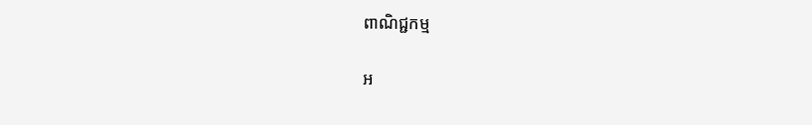ពាណិជ្ជកម្ម

អ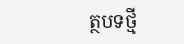ត្ថបទថ្មី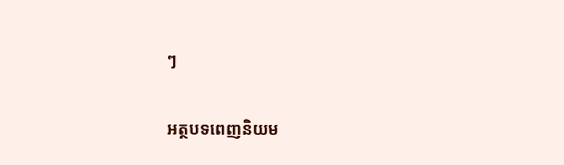ៗ

អត្ថបទពេញនិយម